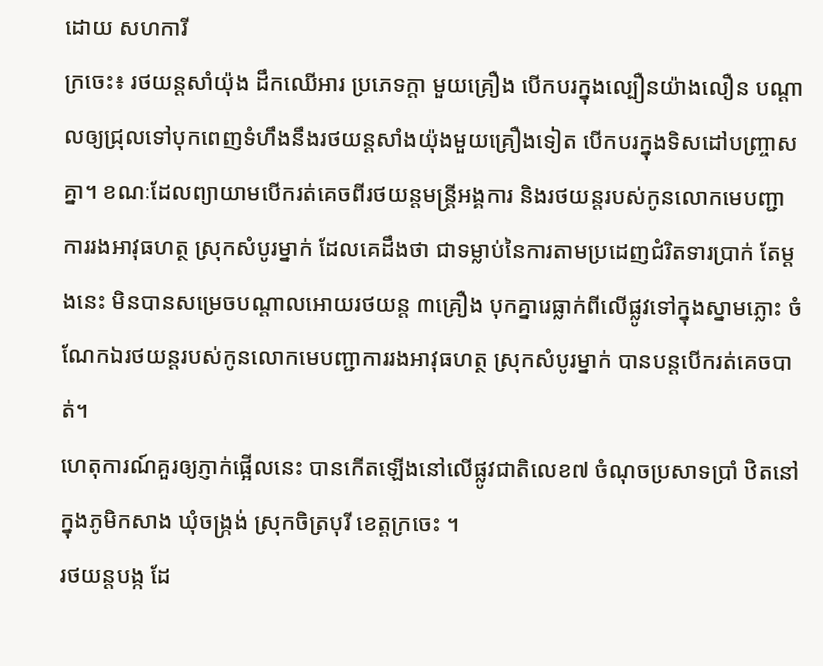ដោយ សហការី
ក្រចេះ៖ រថយន្តសាំយ៉ុង ដឹកឈើអារ ប្រភេទក្ដា មួយគ្រឿង បើកបរក្នុងល្បឿនយ៉ាងលឿន បណ្ដាលឲ្យជ្រុលទៅបុកពេញទំហឹងនឹងរថយន្តសាំងយ៉ុងមួយគ្រឿងទៀត បើកបរក្នុងទិសដៅបញ្ច្រាសគ្នា។ ខណៈដែលព្យាយាមបើករត់គេចពីរថយន្តមន្ត្រីអង្គការ និងរថយន្តរបស់កូនលោកមេបញ្ជាការរងអាវុធហត្ថ ស្រុកសំបូរម្នាក់ ដែលគេដឹងថា ជាទម្លាប់នៃការតាមប្រដេញជំរិតទារប្រាក់ តែម្តងនេះ មិនបានសម្រេចបណ្ដាលអោយរថយន្ត ៣គ្រឿង បុកគ្នារេធ្លាក់ពីលើផ្លូវទៅក្នុងស្នាមភ្លោះ ចំណែកឯរថយន្តរបស់កូនលោកមេបញ្ជាការរងអាវុធហត្ថ ស្រុកសំបូរម្នាក់ បានបន្តបើករត់គេចបាត់។
ហេតុការណ៍គួរឲ្យភ្ញាក់ផ្អើលនេះ បានកើតឡើងនៅលើផ្លូវជាតិលេខ៧ ចំណុចប្រសាទប្រាំ ឋិតនៅក្នុងភូមិកសាង ឃុំចង្ក្រង់ ស្រុកចិត្របុរី ខេត្តក្រចេះ ។
រថយន្តបង្ក ដែ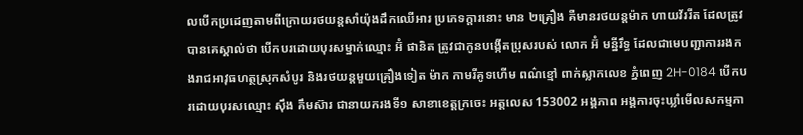លបើកប្រដេញតាមពីក្រោយរថយន្តសាំយ៉ុងដឹកឈើអារ ប្រភេទក្ដារនោះ មាន ២គ្រឿង គឺមានរថយន្តម៉ាក ហាយវ័ររីត ដែលត្រូវបានគេស្គាល់ថា បើកបរដោយបុរសម្នាក់ឈ្មោះ អ៊ំ ផានិត ត្រូវជាកូនបង្កើតប្រុសរបស់ លោក អ៊ំ មន្នីរឹទ្ធ ដែលជាមេបញ្ជាការរងកងរាជអាវុធហត្ថស្រុកសំបូរ និងរថយន្តមួយគ្រឿងទៀត ម៉ាក កាមរីគូទហើម ពណ៌ខ្មៅ ពាក់ស្លាកលេខ ភ្នំពេញ 2H-0184 បើកបរដោយបុរសឈ្មោះ ស៊ឹង គឹមស៊ារ ជានាយករងទី១ សាខាខេត្តក្រចេះ អត្តលេស 153002 អង្គភាព អង្គការចុះឃ្លាំមើលសកម្មភា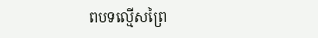ពបទល្មើសព្រៃ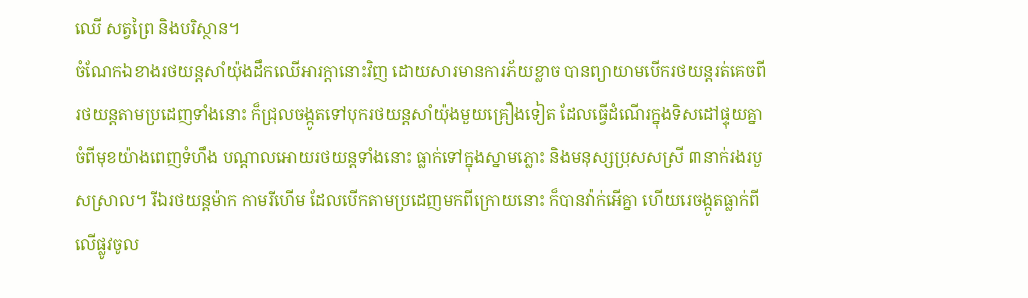ឈើ សត្វព្រៃ និងបរិស្ថាន។
ចំណែកឯខាងរថយន្តសាំយ៉ុងដឹកឈើអារក្ដានោះវិញ ដោយសារមានការភ័យខ្លាច បានព្យាយាមបើករថយន្តរត់គេចពីរថយន្តតាមប្រដេញទាំងនោះ ក៏ជ្រុលចង្កូតទៅបុករថយន្តសាំយ៉ុងមួយគ្រឿងទៀត ដែលធ្វើដំណើរក្នុងទិសដៅផ្ទុយគ្នា ចំពីមុខយ៉ាងពេញទំហឹង បណ្ដាលអោយរថយន្តទាំងនោះ ធ្លាក់ទៅក្នុងស្នាមភ្លោះ និងមនុស្សប្រុសសស្រី ៣នាក់រងរបួសស្រាល។ រីឯរថយន្តម៉ាក កាមរីហើម ដែលបើកតាមប្រដេញមកពីក្រោយនោះ ក៏បានវ៉ាក់អើគ្នា ហើយរេចង្កូតធ្លាក់ពីលើផ្លូវចូល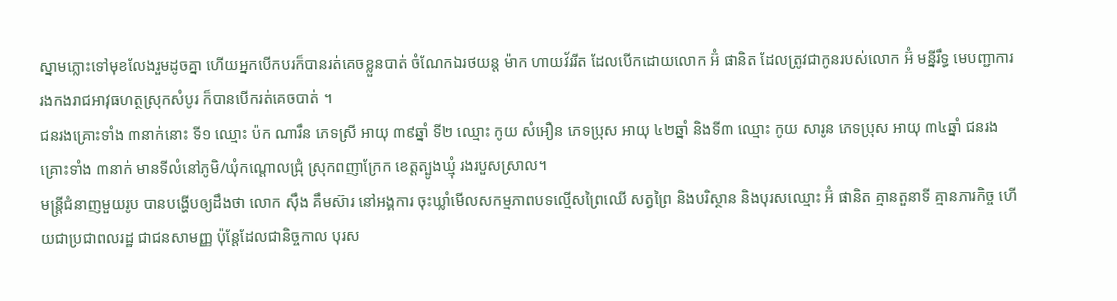ស្នាមភ្លោះទៅមុខលែងរួមដូចគ្នា ហើយអ្នកបើកបរក៏បានរត់គេចខ្លួនបាត់ ចំណែកឯរថយន្ត ម៉ាក ហាយវ័ររីត ដែលបើកដោយលោក អ៊ំ ផានិត ដែលត្រូវជាកូនរបស់លោក អ៊ំ មន្នីរឹទ្ធ មេបញ្ជាការរងកងរាជអាវុធហត្ថស្រុកសំបូរ ក៏បានបើករត់គេចបាត់ ។
ជនរងគ្រោះទាំង ៣នាក់នោះ ទី១ ឈ្មោះ ប៉ក ណារឹន ភេទស្រី អាយុ ៣៩ឆ្នាំ ទី២ ឈ្មោះ កូយ សំអឿន ភេទប្រុស អាយុ ៤២ឆ្នាំ និងទី៣ ឈ្មោះ កូយ សារូន ភេទប្រុស អាយុ ៣៤ឆ្នាំ ជនរងគ្រោះទាំង ៣នាក់ មានទីលំនៅភូមិ/ឃុំកណ្ដោលជ្រុំ ស្រុកពញាក្រែក ខេត្តត្បូងឃ្មុំ រងរបួសស្រាល។
មន្ត្រីជំនាញមួយរូប បានបង្ហើបឲ្យដឹងថា លោក ស៊ឹង គឹមស៊ារ នៅអង្គការ ចុះឃ្លាំមើលសកម្មភាពបទល្មើសព្រៃឈើ សត្វព្រៃ និងបរិស្ថាន និងបុរសឈ្មោះ អ៊ំ ផានិត គ្មានតួនាទី គ្មានភារកិច្ច ហើយជាប្រជាពលរដ្ឋ ជាជនសាមញ្ញ ប៉ុន្តែដែលជានិច្ចកាល បុរស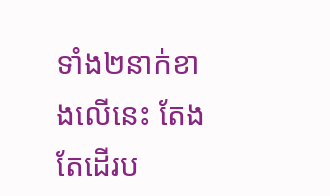ទាំង២នាក់ខាងលើនេះ តែងតែដើរប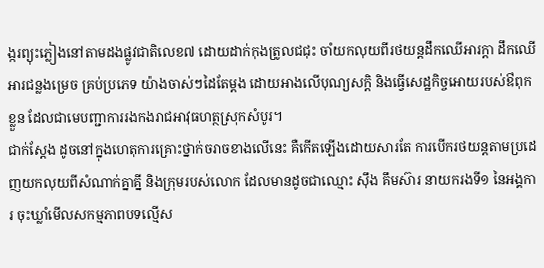ង្ករព្យុះភ្លៀងនៅតាមដងផ្លូវជាតិលេខ៧ ដោយដាក់កុងត្រូលជជុះ ចាំយកលុយពីរថយន្តដឹកឈើអារក្ដា ដឹកឈើអារជន្លងម្រេច គ្រប់ប្រភេទ យ៉ាងចាស់ៗដៃតែម្ដង ដោយអាងលើបុណ្យសក្តិ និងធ្វើសេដ្ឋកិច្ចអោយរបស់ឳពុកខ្លួន ដែលជាមេបញ្ជាការរងកងរាជអាវុធហត្ថស្រុកសំបូរ។
ជាក់ស្ដែង ដូចនៅក្នុងហេតុការគ្រោះថ្នាក់ចរាចខាងលើនេះ គឺកើតឡើងដោយសារតែ ការបើករថយន្តតាមប្រដេញយកលុយពីសំណាក់គ្នាគ្នី និងក្រុមរបស់លោក ដែលមានដូចជាឈ្មោះ ស៊ឹង គឹមស៊ារ នាយករងទី១ នៃអង្គការ ចុះឃ្លាំមើលសកម្មភាពបទល្មើស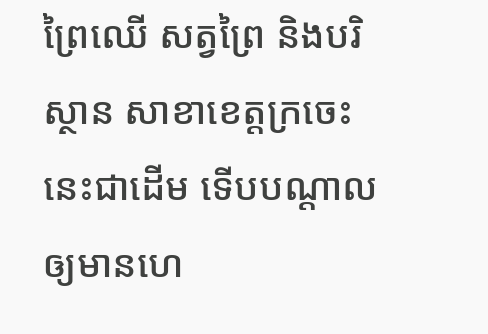ព្រៃឈើ សត្វព្រៃ និងបរិស្ថាន សាខាខេត្តក្រចេះ នេះជាដើម ទើបបណ្ដាលឲ្យមានហេ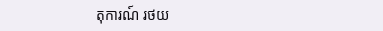តុការណ៍ រថយ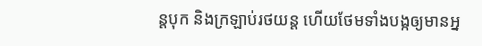ន្តបុក និងក្រឡាប់រថយន្ត ហើយថែមទាំងបង្កឲ្យមានអ្ន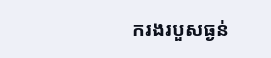ករងរបួសធ្ងន់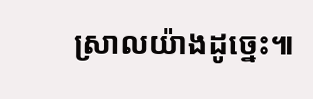ស្រាលយ៉ាងដូច្នេះ៕